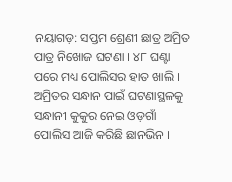ନୟାଗଡ଼: ସପ୍ତମ ଶ୍ରେଣୀ ଛାତ୍ର ଅମ୍ରିତ ପାତ୍ର ନିଖୋଜ ଘଟଣା । ୪୮ ଘଣ୍ଟା ପରେ ମଧ୍ୟ ପୋଲିସର ହାତ ଖାଲି । ଅମ୍ରିତର ସନ୍ଧାନ ପାଇଁ ଘଟଣାସ୍ଥଳକୁ ସନ୍ଧାନୀ କୁକୁର ନେଇ ଓଡ଼ଗାଁ ପୋଲିସ ଆଜି କରିଛି ଛାନଭିନ ।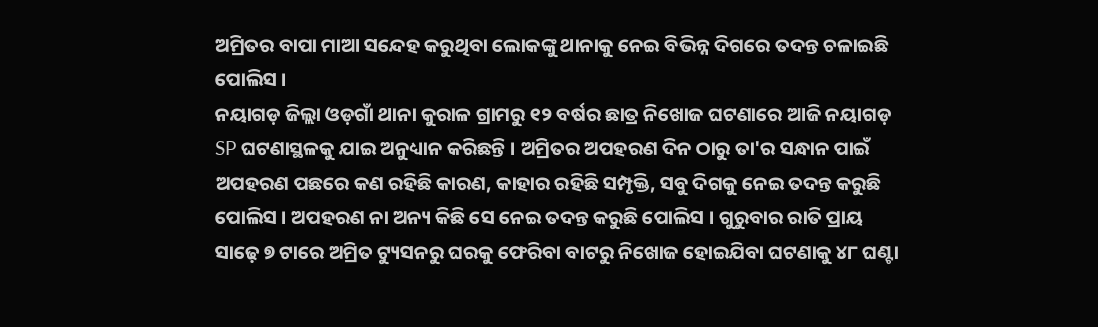ଅମ୍ରିତର ବାପା ମାଆ ସନ୍ଦେହ କରୁଥିବା ଲୋକଙ୍କୁ ଥାନାକୁ ନେଇ ବିଭିନ୍ନ ଦିଗରେ ତଦନ୍ତ ଚଳାଇଛି ପୋଲିସ ।
ନୟାଗଡ଼ ଜିଲ୍ଲା ଓଡ଼ଗାଁ ଥାନା କୁରାଳ ଗ୍ରାମରୁ ୧୨ ବର୍ଷର ଛାତ୍ର ନିଖୋଜ ଘଟଣାରେ ଆଜି ନୟାଗଡ଼ SP ଘଟଣାସ୍ଥଳକୁ ଯାଇ ଅନୁଧ୍ୟାନ କରିଛନ୍ତି । ଅମ୍ରିତର ଅପହରଣ ଦିନ ଠାରୁ ତା'ର ସନ୍ଧାନ ପାଇଁ ଅପହରଣ ପଛରେ କଣ ରହିଛି କାରଣ, କାହାର ରହିଛି ସମ୍ପୃକ୍ତି, ସବୁ ଦିଗକୁ ନେଇ ତଦନ୍ତ କରୁଛି ପୋଲିସ । ଅପହରଣ ନା ଅନ୍ୟ କିଛି ସେ ନେଇ ତଦନ୍ତ କରୁଛି ପୋଲିସ । ଗୁରୁବାର ରାତି ପ୍ରାୟ ସାଢ଼େ ୭ ଟାରେ ଅମ୍ରିତ ଟ୍ୟୁସନରୁ ଘରକୁ ଫେରିବା ବାଟରୁ ନିଖୋଜ ହୋଇଯିବା ଘଟଣାକୁ ୪୮ ଘଣ୍ଟା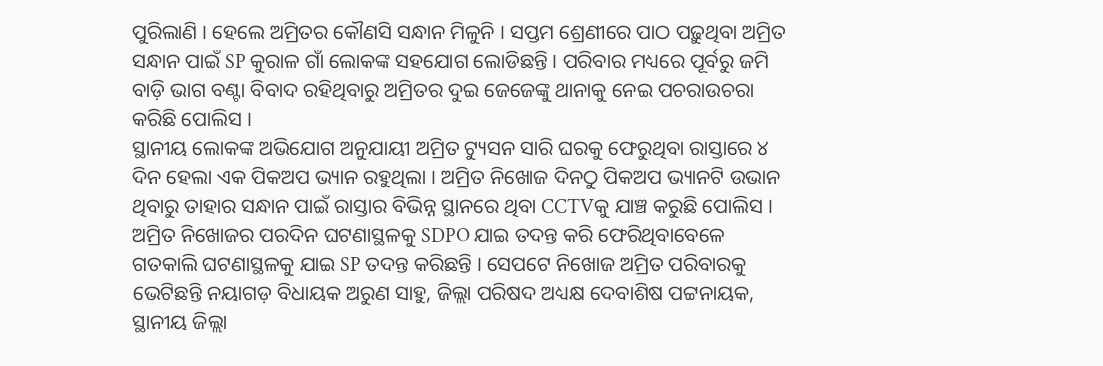ପୁରିଲାଣି । ହେଲେ ଅମ୍ରିତର କୌଣସି ସନ୍ଧାନ ମିଳୁନି । ସପ୍ତମ ଶ୍ରେଣୀରେ ପାଠ ପଢ଼ୁଥିବା ଅମ୍ରିତ ସନ୍ଧାନ ପାଇଁ SP କୁରାଳ ଗାଁ ଲୋକଙ୍କ ସହଯୋଗ ଲୋଡିଛନ୍ତି । ପରିବାର ମଧ୍ୟରେ ପୂର୍ବରୁ ଜମି ବାଡ଼ି ଭାଗ ବଣ୍ଟା ବିବାଦ ରହିଥିବାରୁ ଅମ୍ରିତର ଦୁଇ ଜେଜେଙ୍କୁ ଥାନାକୁ ନେଇ ପଚରାଉଚରା କରିଛି ପୋଲିସ ।
ସ୍ଥାନୀୟ ଲୋକଙ୍କ ଅଭିଯୋଗ ଅନୁଯାୟୀ ଅମ୍ରିତ ଟ୍ୟୁସନ ସାରି ଘରକୁ ଫେରୁଥିବା ରାସ୍ତାରେ ୪ ଦିନ ହେଲା ଏକ ପିକଅପ ଭ୍ୟାନ ରହୁଥିଲା । ଅମ୍ରିତ ନିଖୋଜ ଦିନଠୁ ପିକଅପ ଭ୍ୟାନଟି ଉଭାନ ଥିବାରୁ ତାହାର ସନ୍ଧାନ ପାଇଁ ରାସ୍ତାର ବିଭିନ୍ନ ସ୍ଥାନରେ ଥିବା CCTVକୁ ଯାଞ୍ଚ କରୁଛି ପୋଲିସ । ଅମ୍ରିତ ନିଖୋଜର ପରଦିନ ଘଟଣାସ୍ଥଳକୁ SDPO ଯାଇ ତଦନ୍ତ କରି ଫେରିଥିବାବେଳେ ଗତକାଲି ଘଟଣାସ୍ଥଳକୁ ଯାଇ SP ତଦନ୍ତ କରିଛନ୍ତି । ସେପଟେ ନିଖୋଜ ଅମ୍ରିତ ପରିବାରକୁ ଭେଟିଛନ୍ତି ନୟାଗଡ଼ ବିଧାୟକ ଅରୁଣ ସାହୁ, ଜିଲ୍ଲା ପରିଷଦ ଅଧ୍ୟକ୍ଷ ଦେବାଶିଷ ପଟ୍ଟନାୟକ, ସ୍ଥାନୀୟ ଜିଲ୍ଲା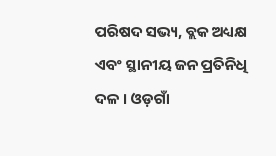ପରିଷଦ ସଭ୍ୟ, ବ୍ଲକ ଅଧ୍ୟକ୍ଷ ଏବଂ ସ୍ଥାନୀୟ ଜନ ପ୍ରତିନିଧି ଦଳ । ଓଡ଼ଗାଁ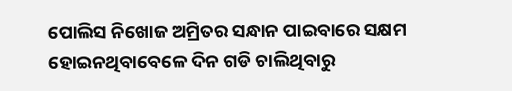ପୋଲିସ ନିଖୋଜ ଅମ୍ରିତର ସନ୍ଧାନ ପାଇବାରେ ସକ୍ଷମ ହୋଇନଥିବାବେଳେ ଦିନ ଗଡି ଚାଲିଥିବାରୁ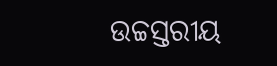ଉଚ୍ଚସ୍ତରୀୟ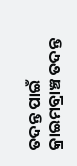ତଦନ୍ତ ପାଇଁ କ୍ରାଇମବ୍ରାଞ୍ଚ ତଦନ୍ତ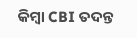କିମ୍ବା CBI ତଦନ୍ତ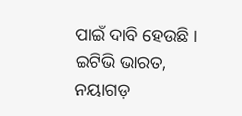ପାଇଁ ଦାବି ହେଉଛି ।
ଇଟିଭି ଭାରତ, ନୟାଗଡ଼